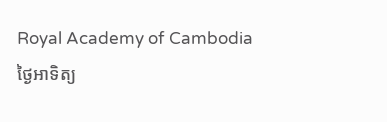Royal Academy of Cambodia
ថ្ងៃអាទិត្យ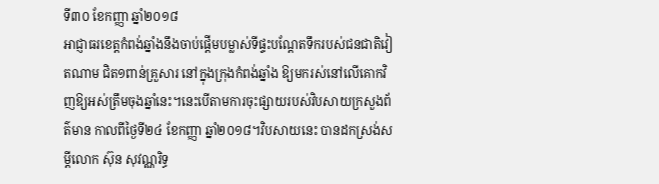ទី៣០ ខែកញ្ញា ឆ្នាំ២០១៨
អាជ្ញាធរខេត្តកំពង់ឆ្នាំងនឹងចាប់ផ្តើមបម្លាស់ទីផ្ទះបណ្តែតទឹករបស់ជនជាតិវៀតណាម ជិត១ពាន់គ្រួសារ នៅក្នុងក្រុងកំពង់ឆ្នាំង ឱ្យមករស់នៅលើគោកវិញឱ្យអស់ត្រឹមចុងឆ្នាំនេះ។នេះបើតាមការចុះផ្សាយរបស់វិបសាយក្រសួងព័ត៌មាន កាលពីថ្ងៃទី២៤ ខែកញ្ញា ឆ្នាំ២០១៨។វិបសាយនេះ បានដកស្រង់សម្តីលោក ស៊ុន សុវណ្ណរិទ្ធ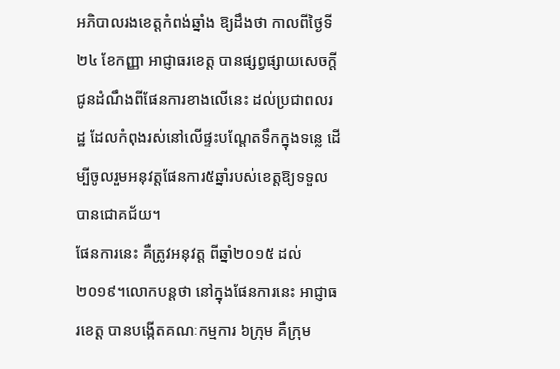អភិបាលរងខេត្តកំពង់ឆ្នាំង ឱ្យដឹងថា កាលពីថ្ងៃទី២៤ ខែកញ្ញា អាជ្ញាធរខេត្ត បានផ្សព្វផ្សាយសេចក្តីជូនដំណឹងពីផែនការខាងលើនេះ ដល់ប្រជាពលរដ្ឋ ដែលកំពុងរស់នៅលើផ្ទះបណ្តែតទឹកក្នុងទន្លេ ដើម្បីចូលរួមអនុវត្តផែនការ៥ឆ្នាំរបស់ខេត្តឱ្យទទួលបានជោគជ័យ។
ផែនការនេះ គឺត្រូវអនុវត្ត ពីឆ្នាំ២០១៥ ដល់ ២០១៩។លោកបន្តថា នៅក្នុងផែនការនេះ អាជ្ញាធរខេត្ត បានបង្កើតគណៈកម្មការ ៦ក្រុម គឺក្រុម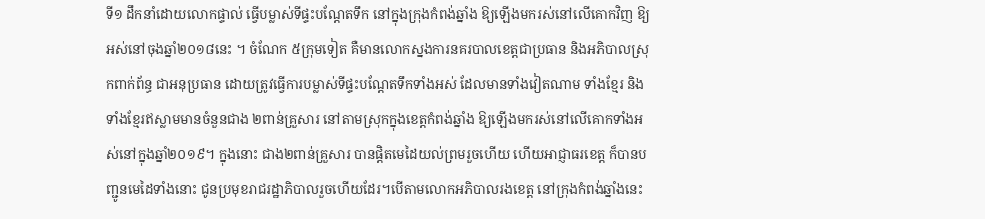ទី១ ដឹកនាំដោយលោកផ្ទាល់ ធ្វើបម្លាស់ទីផ្ទះបណ្តែតទឹក នៅក្នុងក្រុងកំពង់ឆ្នាំង ឱ្យឡើងមករស់នៅលើគោកវិញ ឱ្យអស់នៅចុងឆ្នាំ២០១៨នេះ ។ ចំណែក ៥ក្រុមទៀត គឺមានលោកស្នងការនគរបាលខេត្តជាប្រធាន និងអភិបាលស្រុកពាក់ព័ន្ធ ជាអនុប្រធាន ដោយត្រូវធ្វើការបម្លាស់ទីផ្ទះបណ្តែតទឹកទាំងអស់ ដែលមានទាំងវៀតណាម ទាំងខ្មែរ និងទាំងខ្មែរឥស្លាមមានចំនួនជាង ២ពាន់គ្រួសារ នៅតាមស្រុកក្នុងខេត្តកំពង់ឆ្នាំង ឱ្យឡើងមករស់នៅលើគោកទាំងអស់នៅក្នុងឆ្នាំ២០១៩។ ក្នុងនោះ ជាង២ពាន់គ្រួសារ បានផ្តិតមេដៃយល់ព្រមរួចហើយ ហើយអាជ្ញាធរខេត្ត ក៏បានបញ្ជូនមេដៃទាំងនោះ ជូនប្រមុខរាជរដ្ឋាភិបាលរួចហើយដែរ។បើតាមលោកអភិបាលរងខេត្ត នៅក្រុងកំពង់ឆ្នាំងនេះ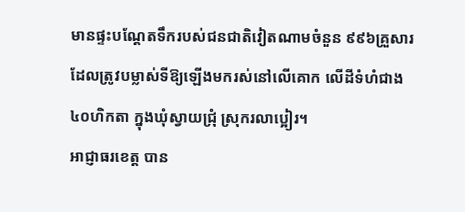មានផ្ទះបណ្ដែតទឹករបស់ជនជាតិវៀតណាមចំនួន ៩៩៦គ្រួសារ ដែលត្រូវបម្លាស់ទីឱ្យឡើងមករស់នៅលើគោក លើដីទំហំជាង ៤០ហិកតា ក្នុងឃុំស្វាយជ្រុំ ស្រុករលាប្អៀរ។
អាជ្ញាធរខេត្ត បាន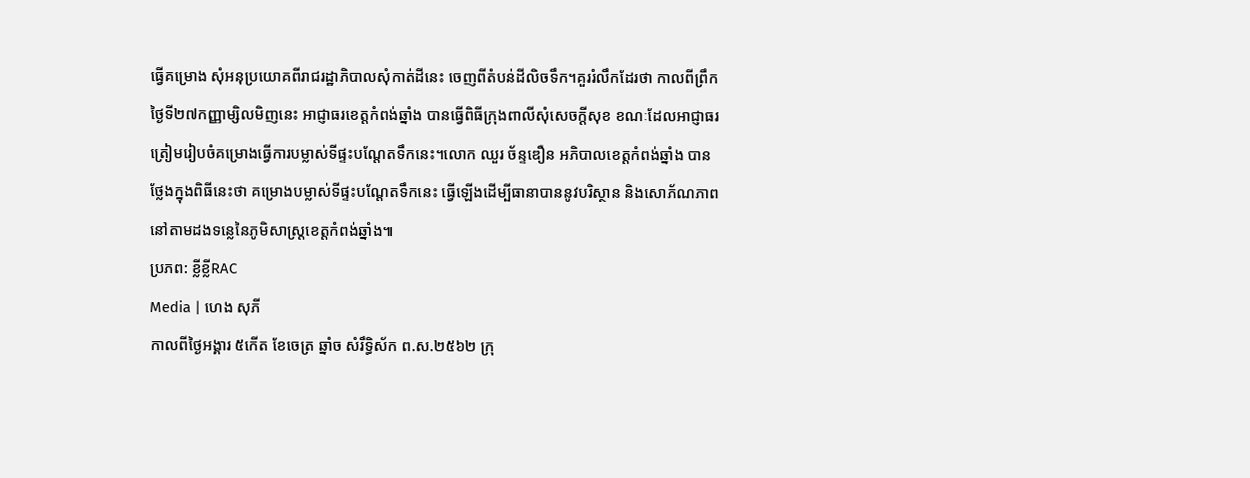ធ្វើគម្រោង សុំអនុប្រយោគពីរាជរដ្ឋាភិបាលសុំកាត់ដីនេះ ចេញពីតំបន់ដីលិចទឹក។គួររំលឹកដែរថា កាលពីព្រឹកថ្ងៃទី២៧កញ្ញាម្សិលមិញនេះ អាជ្ញាធរខេត្តកំពង់ឆ្នាំង បានធ្វើពិធីក្រុងពាលីសុំសេចក្តីសុខ ខណៈដែលអាជ្ញាធរត្រៀមរៀបចំគម្រោងធ្វើការបម្លាស់ទីផ្ទះបណ្តែតទឹកនេះ។លោក ឈួរ ច័ន្ទឌឿន អភិបាលខេត្តកំពង់ឆ្នាំង បានថ្លែងក្នុងពិធីនេះថា គម្រោងបម្លាស់ទីផ្ទះបណ្តែតទឹកនេះ ធ្វើឡើងដើម្បីធានាបាននូវបរិស្ថាន និងសោភ័ណភាពនៅតាមដងទន្លេនៃភូមិសាស្រ្តខេត្តកំពង់ឆ្នាំង៕
ប្រភព: ខ្លីខ្លីRAC
Media | ហេង សុភី
កាលពីថ្ងៃអង្គារ ៥កេីត ខែចេត្រ ឆ្នាំច សំរឹទ្ធិស័ក ព.ស.២៥៦២ ក្រុ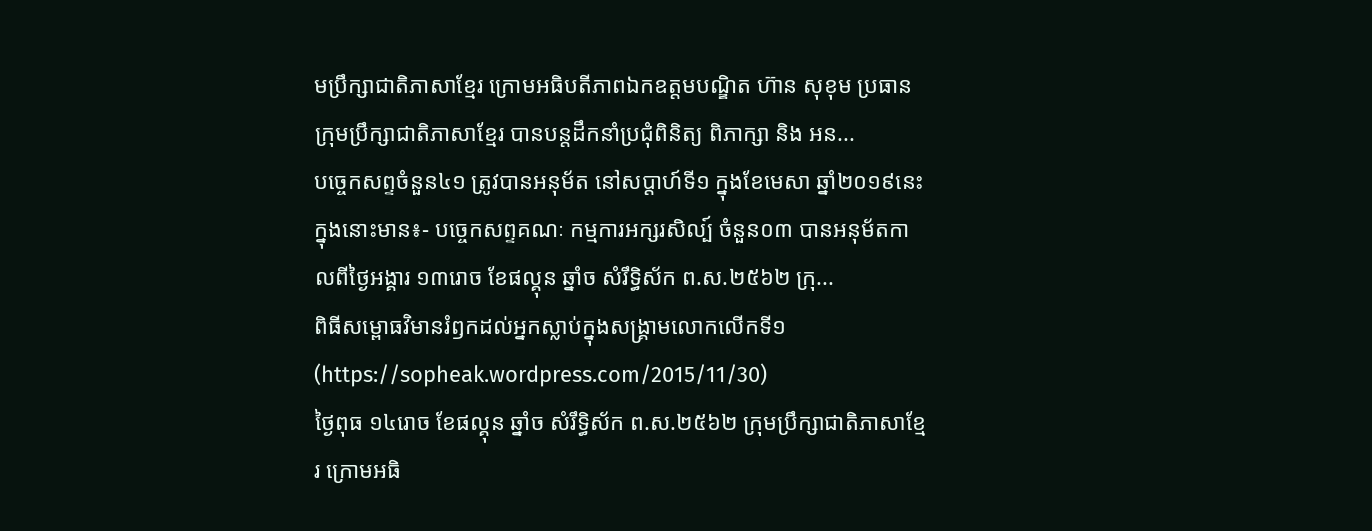មប្រឹក្សាជាតិភាសាខ្មែរ ក្រោមអធិបតីភាពឯកឧត្តមបណ្ឌិត ហ៊ាន សុខុម ប្រធានក្រុមប្រឹក្សាជាតិភាសាខ្មែរ បានបន្តដឹកនាំប្រជុំពិនិត្យ ពិភាក្សា និង អន...
បច្ចេកសព្ទចំនួន៤១ ត្រូវបានអនុម័ត នៅសប្តាហ៍ទី១ ក្នុងខែមេសា ឆ្នាំ២០១៩នេះ ក្នុងនោះមាន៖- បច្ចេកសព្ទគណៈ កម្មការអក្សរសិល្ប៍ ចំនួន០៣ បានអនុម័តកាលពីថ្ងៃអង្គារ ១៣រោច ខែផល្គុន ឆ្នាំច សំរឹទ្ធិស័ក ព.ស.២៥៦២ ក្រុ...
ពិធីសម្ពោធវិមានរំឭកដល់អ្នកស្លាប់ក្នុងសង្គ្រាមលោកលើកទី១ (https://sopheak.wordpress.com/2015/11/30)
ថ្ងៃពុធ ១៤រោច ខែផល្គុន ឆ្នាំច សំរឹទ្ធិស័ក ព.ស.២៥៦២ ក្រុមប្រឹក្សាជាតិភាសាខ្មែរ ក្រោមអធិ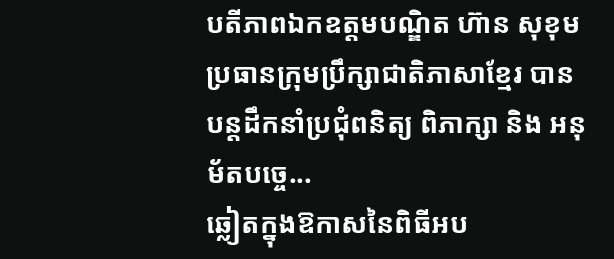បតីភាពឯកឧត្តមបណ្ឌិត ហ៊ាន សុខុម ប្រធានក្រុមប្រឹក្សាជាតិភាសាខ្មែរ បានបន្តដឹកនាំប្រជុំពនិត្យ ពិភាក្សា និង អនុម័តបច្ចេ...
ឆ្លៀតក្នុងឱកាសនៃពិធីអប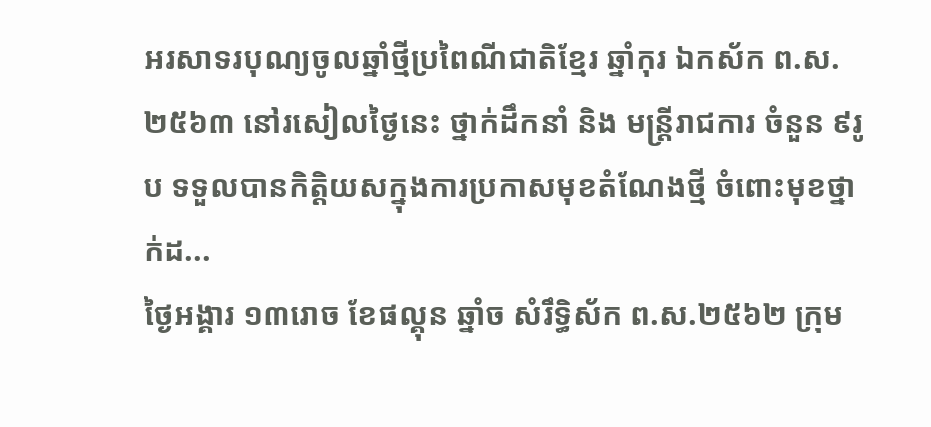អរសាទរបុណ្យចូលឆ្នាំថ្មីប្រពៃណីជាតិខ្មែរ ឆ្នាំកុរ ឯកស័ក ព.ស. ២៥៦៣ នៅរសៀលថ្ងៃនេះ ថ្នាក់ដឹកនាំ និង មន្ត្រីរាជការ ចំនួន ៩រូប ទទួលបានកិត្តិយសក្នុងការប្រកាសមុខតំណែងថ្មី ចំពោះមុខថ្នាក់ដ...
ថ្ងៃអង្គារ ១៣រោច ខែផល្គុន ឆ្នាំច សំរឹទ្ធិស័ក ព.ស.២៥៦២ ក្រុម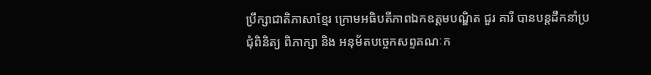ប្រឹក្សាជាតិភាសាខ្មែរ ក្រោមអធិបតីភាពឯកឧត្តមបណ្ឌិត ជួរ គារី បានបន្តដឹកនាំប្រជុំពិនិត្យ ពិភាក្សា និង អនុម័តបច្ចេកសព្ទគណៈក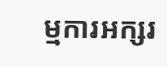ម្មការអក្សរ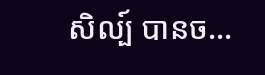សិល្ប៍ បានច...